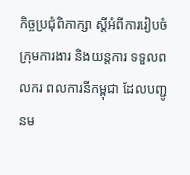កិច្ចប្រជុំពិភាក្សា ស្តីអំពីការរៀបចំក្រុមការងារ និងយន្តការ ទទួលពលករ ពលការនីកម្ពុជា ដែលបញ្ជូនម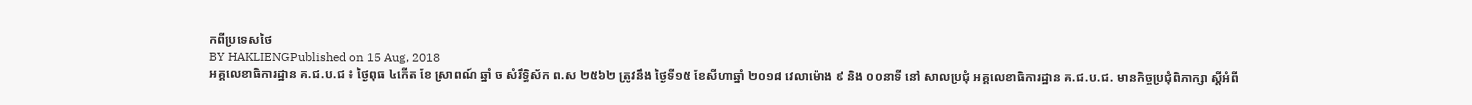កពីប្រទេសថៃ
BY HAKLIENGPublished on 15 Aug, 2018
អគ្គលេខាធិការដ្ឋាន គ.ជ.ប.ជ ៖ ថ្ងៃពុធ ៤កើត ខែ ស្រាពណ៍ ឆ្នាំ ច សំរឹទ្ធិស័ក ព.ស ២៥៦២ ត្រូវនឹង ថ្ងៃទី១៥ ខែសីហាឆ្នាំ ២០១៨ វេលាម៉ោង ៩ និង ០០នាទី នៅ សាលប្រជុំ អគ្គលេខាធិការដ្ឋាន គ.ជ.ប.ជ. មានកិច្ចប្រជុំពិភាក្សា ស្តីអំពី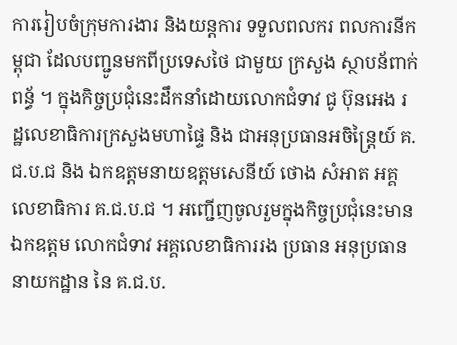ការរៀបចំក្រុមការងារ និងយន្តការ ទទួលពលករ ពលការនីកម្ពុជា ដែលបញ្ជូនមកពីប្រទេសថៃ ជាមួយ ក្រសួង ស្ថាបន័ពាក់ពន្ធ័ ។ ក្នុងកិច្ចប្រជុំនេះដឹកនាំដោយលោកជំទាវ ជូ ប៊ុនអេង រដ្ឋលេខាធិការក្រសួងមហាផ្ទៃ និង ជាអនុប្រធានអចិន្ត្រៃយ៍ គ.ជ.ប.ជ និង ឯកឧត្តមនាយឧត្តមសេនីយ៍ ថោង សំអាត អគ្គលេខាធិការ គ.ជ.ប.ជ ។ អញ្ជើញចូលរួមក្នុងកិច្ចប្រជុំនេះមាន ឯកឧត្តម លោកជំទាវ អគ្គលេខាធិការរង ប្រធាន អនុប្រធាននាយកដ្ឋាន នៃ គ.ជ.ប.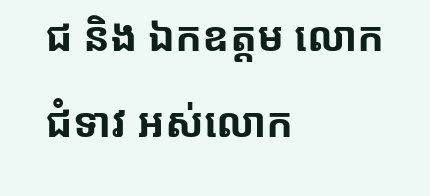ជ និង ឯកឧត្តម លោកជំទាវ អស់លោក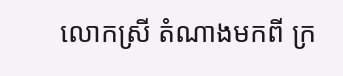លោកស្រី តំណាងមកពី ក្រ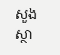សួង ស្ថា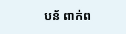បន័ ពាក់ព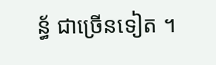ន្ធ័ ជាច្រើនទៀត ។